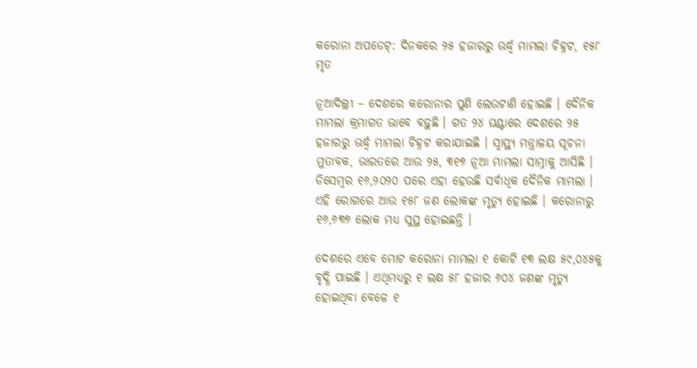କରୋନା ଅପଡେଟ୍‌: ଦିନକରେ ୨୫ ହଜାରରୁ ଊର୍ଦ୍ଧ୍ୱ ମାମଲା ଚିହ୍ନଟ, ୧୫୮ ମୃତ

ନୂଆଦିଲ୍ଲୀ – ଦେଶରେ କରୋନାର ପୁଣି ଲେଉଟାଣି ହୋଇଛି । ଦୈନିକ ମାମଲା କ୍ରମାଗତ ଭାବେ ବଢ଼ୁଛି । ଗତ ୨୪ ଘଣ୍ଟାରେ ଦେଶରେ ୨୫ ହଜାରରୁ ଊର୍ଦ୍ଧ୍ୱ ମାମଲା ଚିହ୍ନଟ କରାଯାଇଛି । ସ୍ୱାସ୍ଥ୍ୟ ମନ୍ତ୍ରାଳୟ ସୂଚନା ମୁତାବକ, ଭାରତରେ ଆଉ ୨୫, ୩୧୭ ନୂଆ ମାମଲା ସାମ୍ନାକୁ ଆସିଛି । ଡିସେମ୍ବର ୧୬,୨୦୨୦ ପରେ ଏହା ହେଉଛି ସର୍ବାଧିକ ଦୈନିକ ମାମଲା । ଏହି ରୋଗରେ ଆଉ ୧୫୮ ଜଣ ଲୋକଙ୍କ ମୃତ୍ୟୁ ହୋଇଛି । କରୋନାରୁ ୧୬,୬୩୭ ଲୋକ ମଧ୍ୟ ସୁସ୍ଥ ହୋଇଛନ୍ତି ।

ଦେଶରେ ଏବେ ମୋଟ କରୋନା ମାମଲା ୧ କୋଟି ୧୩ ଲକ୍ଷ ୫୯,୦୪୫କୁ ବୃଦ୍ଧି ପାଇଛି । ଏଥିମଧ୍ୟରୁ ୧ ଲକ୍ଷ ୫୮ ହଜାର ୬୦୪ ଜଣଙ୍କ ମୃତ୍ୟୁ ହୋଇଥିବା ବେଳେ ୧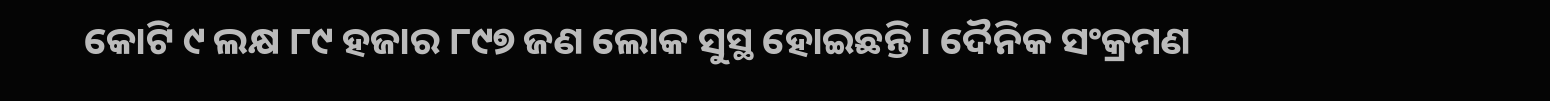କୋଟି ୯ ଲକ୍ଷ ୮୯ ହଜାର ୮୯୭ ଜଣ ଲୋକ ସୁସ୍ଥ ହୋଇଛନ୍ତି । ଦୈନିକ ସଂକ୍ରମଣ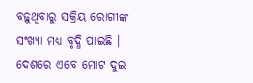ବଢ଼ୁଥିବାରୁ ସକ୍ରିୟ ରୋଗୀଙ୍କ ସଂଖ୍ୟା ମଧ୍ୟ ବୃଦ୍ଧି ପାଇଛି । ଦେଶରେ ଏବେ ମୋଟ ଦୁଇ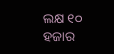ଲକ୍ଷ ୧୦ ହଜାର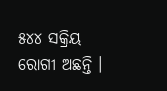୫୪୪ ସକ୍ରିୟ ରୋଗୀ ଅଛନ୍ତି ।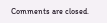Comments are closed.